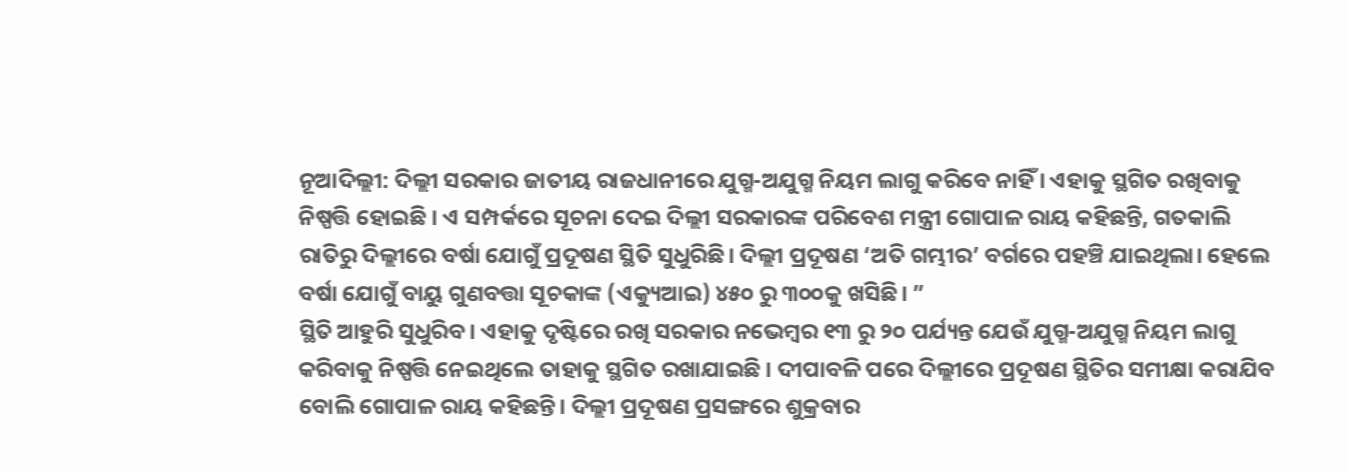ନୂଆଦିଲ୍ଲୀ: ଦିଲ୍ଲୀ ସରକାର ଜାତୀୟ ରାଜଧାନୀରେ ଯୁଗ୍ମ-ଅଯୁଗ୍ମ ନିୟମ ଲାଗୁ କରିବେ ନାହିଁ । ଏହାକୁ ସ୍ଥଗିତ ରଖିବାକୁ ନିଷ୍ପତ୍ତି ହୋଇଛି । ଏ ସମ୍ପର୍କରେ ସୂଚନା ଦେଇ ଦିଲ୍ଲୀ ସରକାରଙ୍କ ପରିବେଶ ମନ୍ତ୍ରୀ ଗୋପାଳ ରାୟ କହିଛନ୍ତି, ଗତକାଲି ରାତିରୁ ଦିଲ୍ଲୀରେ ବର୍ଷା ଯୋଗୁଁ ପ୍ରଦୂଷଣ ସ୍ଥିତି ସୁଧୁରିଛି। ଦିଲ୍ଲୀ ପ୍ରଦୂଷଣ ‘ଅତି ଗମ୍ଭୀର’ ବର୍ଗରେ ପହଞ୍ଚି ଯାଇଥିଲା। ହେଲେ ବର୍ଷା ଯୋଗୁଁ ବାୟୁ ଗୁଣବତ୍ତା ସୂଚକାଙ୍କ (ଏକ୍ୟୁଆଇ) ୪୫୦ ରୁ ୩୦୦କୁ ଖସିଛି। ”
ସ୍ଥିତି ଆହୁରି ସୁଧୁରିବ। ଏହାକୁ ଦୃଷ୍ଟିରେ ରଖି ସରକାର ନଭେମ୍ବର ୧୩ ରୁ ୨୦ ପର୍ଯ୍ୟନ୍ତ ଯେଉଁ ଯୁଗ୍ମ-ଅଯୁଗ୍ମ ନିୟମ ଲାଗୁ କରିବାକୁ ନିଷ୍ପତ୍ତି ନେଇଥିଲେ ତାହାକୁ ସ୍ଥଗିତ ରଖାଯାଇଛି । ଦୀପାବଳି ପରେ ଦିଲ୍ଲୀରେ ପ୍ରଦୂଷଣ ସ୍ଥିତିର ସମୀକ୍ଷା କରାଯିବ ବୋଲି ଗୋପାଳ ରାୟ କହିଛନ୍ତି। ଦିଲ୍ଲୀ ପ୍ରଦୂଷଣ ପ୍ରସଙ୍ଗରେ ଶୁକ୍ରବାର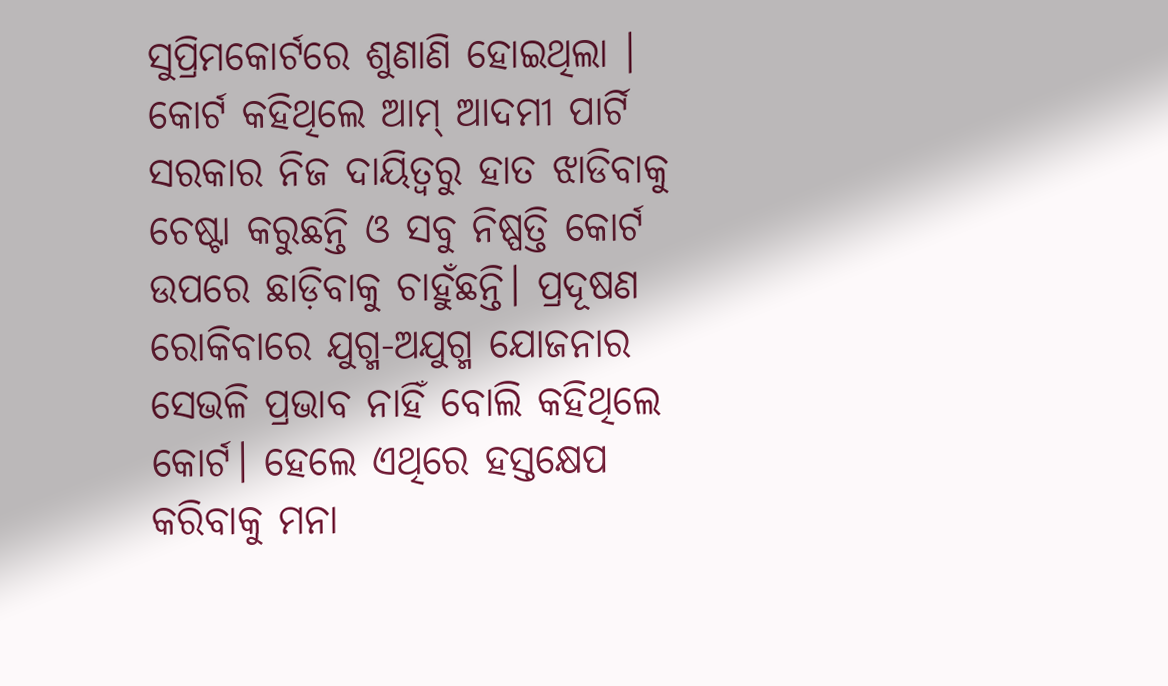ସୁପ୍ରିମକୋର୍ଟରେ ଶୁଣାଣି ହୋଇଥିଲା । କୋର୍ଟ କହିଥିଲେ ଆମ୍ ଆଦମୀ ପାର୍ଟି ସରକାର ନିଜ ଦାୟିତ୍ଵରୁ ହାତ ଝାଡିବାକୁ ଚେଷ୍ଟା କରୁଛନ୍ତି ଓ ସବୁ ନିଷ୍ପତ୍ତି କୋର୍ଟ ଉପରେ ଛାଡ଼ିବାକୁ ଚାହୁଁଛନ୍ତି। ପ୍ରଦୂଷଣ ରୋକିବାରେ ଯୁଗ୍ମ-ଅଯୁଗ୍ମ ଯୋଜନାର ସେଭଳି ପ୍ରଭାବ ନାହିଁ ବୋଲି କହିଥିଲେ କୋର୍ଟ। ହେଲେ ଏଥିରେ ହସ୍ତକ୍ଷେପ କରିବାକୁ ମନା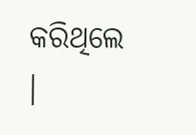କରିଥିଲେ ।